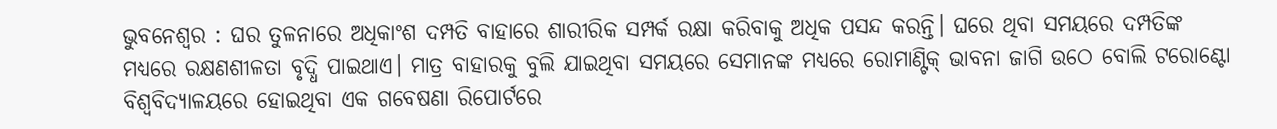ଭୁବନେଶ୍ୱର : ଘର ତୁଳନାରେ ଅଧିକାଂଶ ଦମ୍ପତି ବାହାରେ ଶାରୀରିକ ସମ୍ପର୍କ ରକ୍ଷା କରିବାକୁ ଅଧିକ ପସନ୍ଦ କରନ୍ତି। ଘରେ ଥିବା ସମୟରେ ଦମ୍ପତିଙ୍କ ମଧ୍ୟରେ ରକ୍ଷଣଶୀଳତା ବୃଦ୍ଧି ପାଇଥାଏ। ମାତ୍ର ବାହାରକୁ ବୁଲି ଯାଇଥିବା ସମୟରେ ସେମାନଙ୍କ ମଧ୍ୟରେ ରୋମାଣ୍ଟିକ୍ ଭାବନା ଜାଗି ଉଠେ ବୋଲି ଟରୋଣ୍ଟୋ ବିଶ୍ୱବିଦ୍ୟାଳୟରେ ହୋଇଥିବା ଏକ ଗବେଷଣା ରିପୋର୍ଟରେ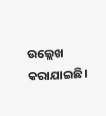ଉଲ୍ଲେଖ କରାଯାଇଛି।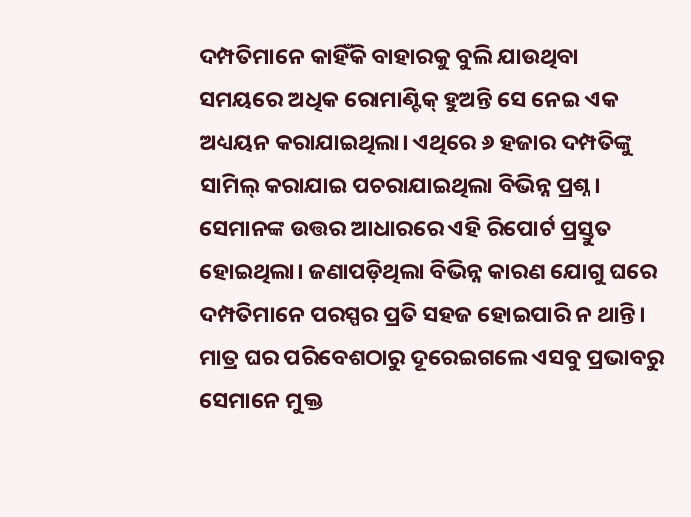ଦମ୍ପତିମାନେ କାହିଁକି ବାହାରକୁ ବୁଲି ଯାଉଥିବା ସମୟରେ ଅଧିକ ରୋମାଣ୍ଟିକ୍ ହୁଅନ୍ତି ସେ ନେଇ ଏକ ଅଧ୍ୟୟନ କରାଯାଇଥିଲା। ଏଥିରେ ୬ ହଜାର ଦମ୍ପତିଙ୍କୁ ସାମିଲ୍ କରାଯାଇ ପଚରାଯାଇଥିଲା ବିଭିନ୍ନ ପ୍ରଶ୍ନ। ସେମାନଙ୍କ ଉତ୍ତର ଆଧାରରେ ଏହି ରିପୋର୍ଟ ପ୍ରସ୍ତୁତ ହୋଇଥିଲା। ଜଣାପଡ଼ିଥିଲା ବିଭିନ୍ନ କାରଣ ଯୋଗୁ ଘରେ ଦମ୍ପତିମାନେ ପରସ୍ପର ପ୍ରତି ସହଜ ହୋଇପାରି ନ ଥାନ୍ତି। ମାତ୍ର ଘର ପରିବେଶଠାରୁ ଦୂରେଇଗଲେ ଏସବୁ ପ୍ରଭାବରୁ ସେମାନେ ମୁକ୍ତ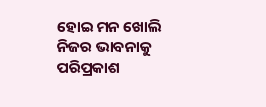ହୋଇ ମନ ଖୋଲି ନିଜର ଭାବନାକୁ ପରିପ୍ରକାଶ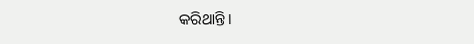କରିଥାନ୍ତି।